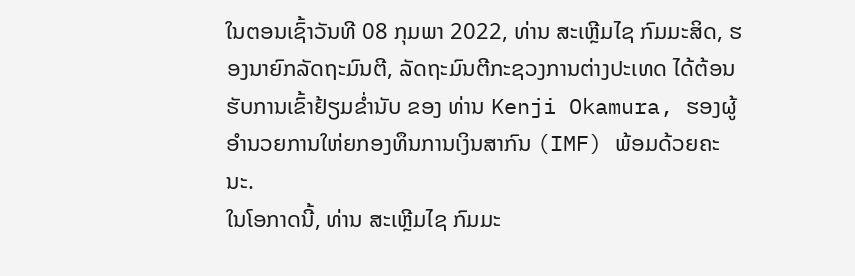ໃນຕອນເຊົ້າວັນທີ 08 ກຸມພາ 2022, ທ່ານ ສະເຫຼີມໄຊ ກົມມະສິດ, ຮອງນາຍົກລັດຖະມົນຕີ, ລັດຖະມົນຕີກະຊວງການຕ່າງປະເທດ ໄດ້ຕ້ອນຮັບການເຂົ້າຢ້ຽມຂໍ່ານັບ ຂອງ ທ່ານ Kenji Okamura, ຮອງຜູ້ອໍານວຍການໃຫ່ຍກອງທຶນການເງິນສາກົນ (IMF) ພ້ອມດ້ວຍຄະນະ.
ໃນໂອກາດນີ້, ທ່ານ ສະເຫຼີມໄຊ ກົມມະ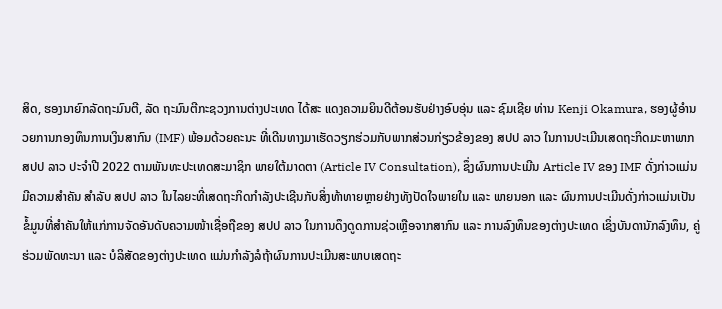ສິດ, ຮອງນາຍົກລັດຖະມົນຕີ, ລັດ ຖະມົນຕີກະຊວງການຕ່າງປະເທດ ໄດ້ສະ ແດງຄວາມຍິນດີຕ້ອນຮັບຢ່າງອົບອຸ່ນ ແລະ ຊົມເຊີຍ ທ່ານ Kenji Okamura, ຮອງຜູ້ອໍານວຍການກອງທຶນການເງິນສາກົນ (IMF) ພ້ອມດ້ວຍຄະນະ ທີ່ເດີນທາງມາເຮັດວຽກຮ່ວມກັບພາກສ່ວນກ່ຽວຂ້ອງຂອງ ສປປ ລາວ ໃນການປະເມີນເສດຖະກິດມະຫາພາກ ສປປ ລາວ ປະຈຳປີ 2022 ຕາມພັນທະປະເທດສະມາຊິກ ພາຍໃຕ້ມາດຕາ (Article IV Consultation), ຊຶ່ງຜົນການປະເມີນ Article IV ຂອງ IMF ດັ່ງກ່າວແມ່ນມີຄວາມສໍາຄັນ ສໍາລັບ ສປປ ລາວ ໃນໄລຍະທີ່ເສດຖະກິດກໍາລັງປະເຊີນກັບສິ່ງທ້າທາຍຫຼາຍຢ່າງທັງປັດໃຈພາຍໃນ ແລະ ພາຍນອກ ແລະ ຜົນການປະເມີນດັ່ງກ່າວແມ່ນເປັນຂໍ້ມູນທີ່ສຳຄັນໃຫ້ແກ່ການຈັດອັນດັບຄວາມໜ້າເຊື່ອຖືຂອງ ສປປ ລາວ ໃນການດຶງດູດການຊ່ວເຫຼືອຈາກສາກົນ ແລະ ການລົງທຶນຂອງຕ່າງປະເທດ ເຊິ່ງບັນດານັກລົງທຶນ, ຄູ່ຮ່ວມພັດທະນາ ແລະ ບໍລິສັດຂອງຕ່າງປະເທດ ແມ່ນກຳລັງລໍຖ້າຜົນການປະເມີນສະພາບເສດຖະ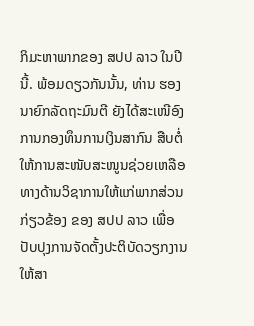ກິມະຫາພາກຂອງ ສປປ ລາວ ໃນປີນີ້. ພ້ອມດຽວກັນນັ້ນ, ທ່ານ ຮອງນາຍົກລັດຖະມົນຕີ ຍັງໄດ້ສະເໜີອົງການກອງທຶນການເງິນສາກົນ ສືບຕໍ່ໃຫ້ການສະໜັບສະໜູນຊ່ວຍເຫລືອທາງດ້ານວິຊາການໃຫ້ແກ່ພາກສ່ວນກ່ຽວຂ້ອງ ຂອງ ສປປ ລາວ ເພື່ອປັບປຸງການຈັດຕັ້ງປະຕິບັດວຽກງານໃຫ້ສາ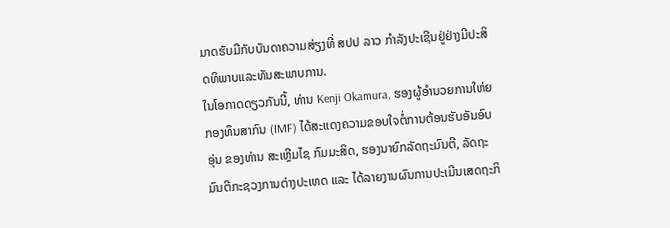ມາດຮັບມືກັບບັນດາຄວາມສ່ຽງທີ່ ສປປ ລາວ ກຳລັງປະເຊີນຢູ່ຢ່າງມີປະສິດທິພາບແລະທັນສະພາບການ.
ໃນໂອກາດດຽວກັນນີ້, ທ່ານ Kenji Okamura, ຮອງຜູ້ອໍານວຍການໃຫ່ຍກອງທຶນສາກົນ (IMF) ໄດ້ສະແດງຄວາມຂອບໃຈຕໍ່ການຕ້ອນຮັບອັນອົບອຸ່ນ ຂອງທ່ານ ສະເຫຼີມໄຊ ກົມມະສິດ, ຮອງນາຍົກລັດຖະມົນຕີ, ລັດຖະມົນຕີກະຊວງການຕ່າງປະເທດ ແລະ ໄດ້ລາຍງານຜົນການປະເມີນເສດຖະກິ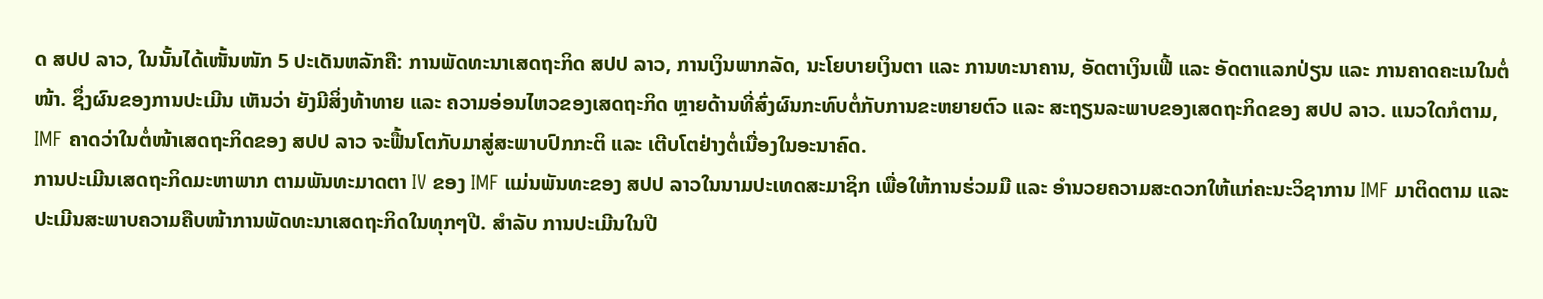ດ ສປປ ລາວ, ໃນນັ້ນໄດ້ເໜັ້ນໜັກ 5 ປະເດັນຫລັກຄື: ການພັດທະນາເສດຖະກິດ ສປປ ລາວ, ການເງິນພາກລັດ, ນະໂຍບາຍເງິນຕາ ແລະ ການທະນາຄານ, ອັດຕາເງິນເຟີ້ ແລະ ອັດຕາແລກປ່ຽນ ແລະ ການຄາດຄະເນໃນຕໍ່ໜ້າ. ຊຶ່ງຜົນຂອງການປະເມີນ ເຫັນວ່າ ຍັງມີສິ່ງທ້າທາຍ ແລະ ຄວາມອ່ອນໄຫວຂອງເສດຖະກິດ ຫຼາຍດ້ານທີ່ສົ່ງຜົນກະທົບຕໍ່ກັບການຂະຫຍາຍຕົວ ແລະ ສະຖຽນລະພາບຂອງເສດຖະກິດຂອງ ສປປ ລາວ. ແນວໃດກໍຕາມ, IMF ຄາດວ່າໃນຕໍ່ໜ້າເສດຖະກິດຂອງ ສປປ ລາວ ຈະຟື້ນໂຕກັບມາສູ່ສະພາບປົກກະຕິ ແລະ ເຕີບໂຕຢ່າງຕໍ່ເນື່ອງໃນອະນາຄົດ.
ການປະເມີນເສດຖະກິດມະຫາພາກ ຕາມພັນທະມາດຕາ IV ຂອງ IMF ແມ່ນພັນທະຂອງ ສປປ ລາວໃນນາມປະເທດສະມາຊິກ ເພື່ອໃຫ້ການຮ່ວມມື ແລະ ອຳນວຍຄວາມສະດວກໃຫ້ແກ່ຄະນະວິຊາການ IMF ມາຕິດຕາມ ແລະ ປະເມີນສະພາບຄວາມຄືບໜ້າການພັດທະນາເສດຖະກິດໃນທຸກໆປີ. ສຳລັບ ການປະເມີນໃນປີ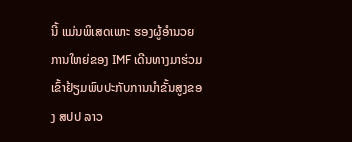ນີ້ ແມ່ນພິເສດເພາະ ຮອງຜູ້ອຳນວຍການໃຫຍ່ຂອງ IMF ເດີນທາງມາຮ່ວມເຂົ້າຢ້ຽມພົບປະກັບການນຳຂັ້ນສູງຂອງ ສປປ ລາວ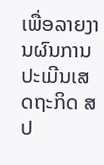ເພື່ອລາຍງານຜົນການປະເມີນເສດຖະກິດ ສປ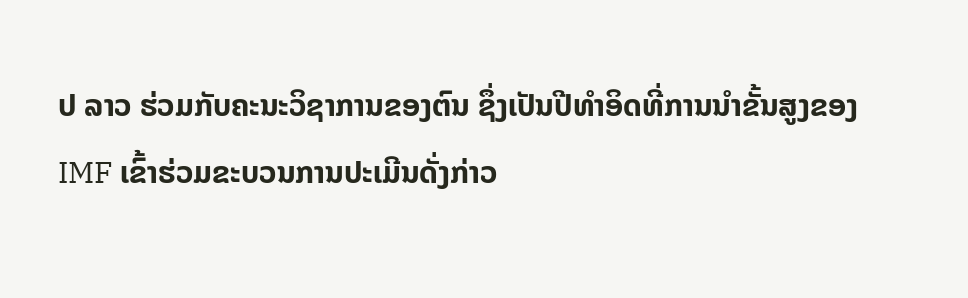ປ ລາວ ຮ່ວມກັບຄະນະວິຊາການຂອງຕົນ ຊຶ່ງເປັນປີທຳອິດທີ່ການນຳຂັ້ນສູງຂອງ IMF ເຂົ້າຮ່ວມຂະບວນການປະເມີນດັ່ງກ່າວ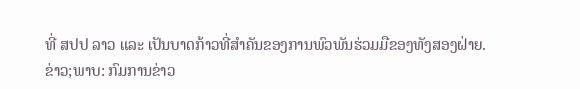ທີ່ ສປປ ລາວ ແລະ ເປັນບາດກ້າວທີ່ສຳຄັນຂອງການພົວພັນຮ່ວມມືຂອງທັງສອງຝ່າຍ.
ຂ່າວ;ພາບ: ກົມການຂ່າວ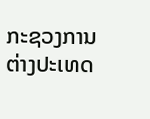ກະຊວງການຕ່າງປະເທດ